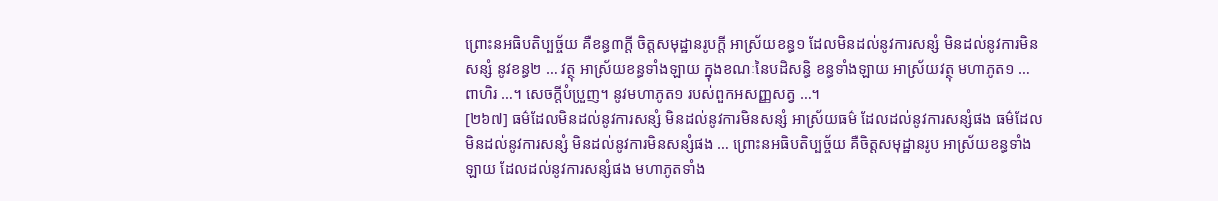ព្រោះនអធិបតិប្បច្ច័យ គឺខន្ធ៣ក្តី ចិត្តសមុដ្ឋានរូបក្តី អាស្រ័យខន្ធ១ ដែលមិនដល់នូវការសន្សំ មិនដល់នូវការមិនសន្សំ នូវខន្ធ២ … វត្ថុ អាស្រ័យខន្ធទាំងឡាយ ក្នុងខណៈនៃបដិសន្ធិ ខន្ធទាំងឡាយ អាស្រ័យវត្ថុ មហាភូត១ … ពាហិរ …។ សេចក្តីបំប្រួញ។ នូវមហាភូត១ របស់ពួកអសញ្ញសត្វ …។
[២៦៧] ធម៌ដែលមិនដល់នូវការសន្សំ មិនដល់នូវការមិនសន្សំ អាស្រ័យធម៌ ដែលដល់នូវការសន្សំផង ធម៌ដែលមិនដល់នូវការសន្សំ មិនដល់នូវការមិនសន្សំផង … ព្រោះនអធិបតិប្បច្ច័យ គឺចិត្តសមុដ្ឋានរូប អាស្រ័យខន្ធទាំងឡាយ ដែលដល់នូវការសន្សំផង មហាភូតទាំង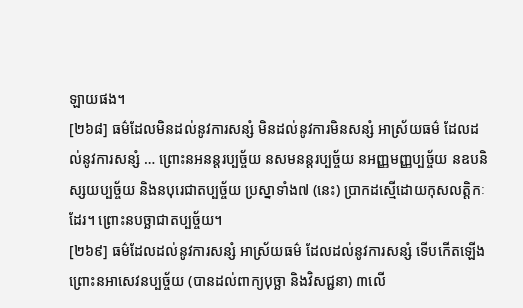ឡាយផង។
[២៦៨] ធម៌ដែលមិនដល់នូវការសន្សំ មិនដល់នូវការមិនសន្សំ អាស្រ័យធម៌ ដែលដល់នូវការសន្សំ … ព្រោះនអនន្តរប្បច្ច័យ នសមនន្តរប្បច្ច័យ នអញ្ញមញ្ញប្បច្ច័យ នឧបនិស្សយប្បច្ច័យ និងនបុរេជាតប្បច្ច័យ ប្រស្នាទាំង៧ (នេះ) ប្រាកដស្មើដោយកុសលត្តិកៈដែរ។ ព្រោះនបច្ឆាជាតប្បច្ច័យ។
[២៦៩] ធម៌ដែលដល់នូវការសន្សំ អាស្រ័យធម៌ ដែលដល់នូវការសន្សំ ទើបកើតឡើង ព្រោះនអាសេវនប្បច្ច័យ (បានដល់ពាក្យបុច្ឆា និងវិសជ្ជនា) ៣លើ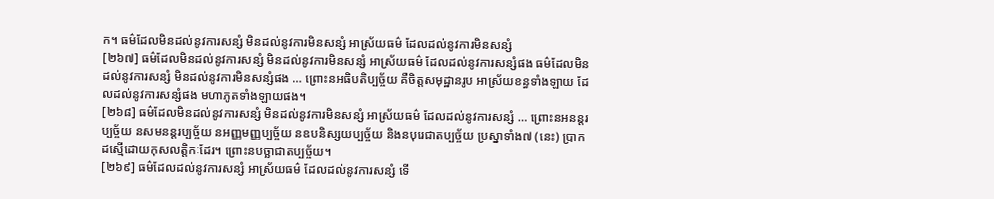ក។ ធម៌ដែលមិនដល់នូវការសន្សំ មិនដល់នូវការមិនសន្សំ អាស្រ័យធម៌ ដែលដល់នូវការមិនសន្សំ
[២៦៧] ធម៌ដែលមិនដល់នូវការសន្សំ មិនដល់នូវការមិនសន្សំ អាស្រ័យធម៌ ដែលដល់នូវការសន្សំផង ធម៌ដែលមិនដល់នូវការសន្សំ មិនដល់នូវការមិនសន្សំផង … ព្រោះនអធិបតិប្បច្ច័យ គឺចិត្តសមុដ្ឋានរូប អាស្រ័យខន្ធទាំងឡាយ ដែលដល់នូវការសន្សំផង មហាភូតទាំងឡាយផង។
[២៦៨] ធម៌ដែលមិនដល់នូវការសន្សំ មិនដល់នូវការមិនសន្សំ អាស្រ័យធម៌ ដែលដល់នូវការសន្សំ … ព្រោះនអនន្តរប្បច្ច័យ នសមនន្តរប្បច្ច័យ នអញ្ញមញ្ញប្បច្ច័យ នឧបនិស្សយប្បច្ច័យ និងនបុរេជាតប្បច្ច័យ ប្រស្នាទាំង៧ (នេះ) ប្រាកដស្មើដោយកុសលត្តិកៈដែរ។ ព្រោះនបច្ឆាជាតប្បច្ច័យ។
[២៦៩] ធម៌ដែលដល់នូវការសន្សំ អាស្រ័យធម៌ ដែលដល់នូវការសន្សំ ទើ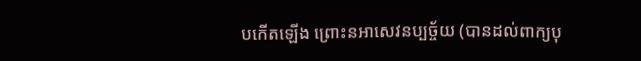បកើតឡើង ព្រោះនអាសេវនប្បច្ច័យ (បានដល់ពាក្យបុ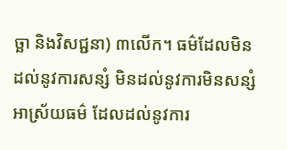ច្ឆា និងវិសជ្ជនា) ៣លើក។ ធម៌ដែលមិនដល់នូវការសន្សំ មិនដល់នូវការមិនសន្សំ អាស្រ័យធម៌ ដែលដល់នូវការ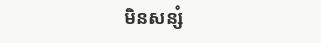មិនសន្សំ